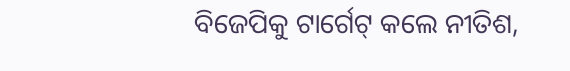ବିଜେପିକୁ ଟାର୍ଗେଟ୍ କଲେ ନୀତିଶ,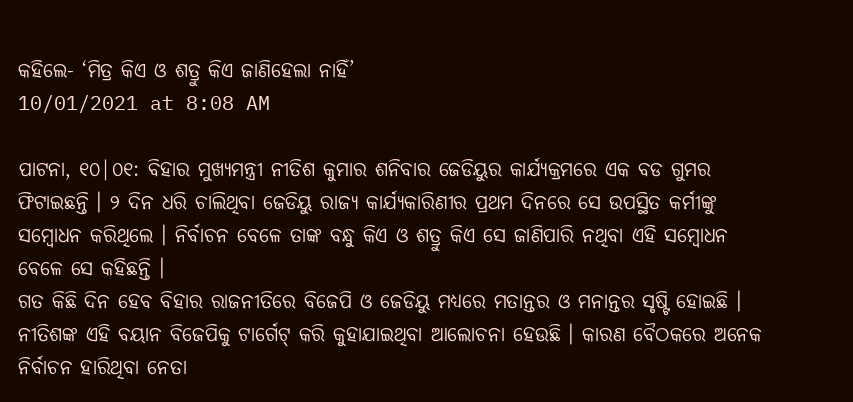କହିଲେ- ‘ମିତ୍ର କିଏ ଓ ଶତ୍ରୁ କିଏ ଜାଣିହେଲା ନାହିଁ’
10/01/2021 at 8:08 AM

ପାଟନା, ୧୦|୦୧: ବିହାର ମୁଖ୍ୟମନ୍ତ୍ରୀ ନୀତିଶ କୁମାର ଶନିବାର ଜେଡିୟୁର କାର୍ଯ୍ୟକ୍ରମରେ ଏକ ବଡ ଗୁମର ଫିଟାଇଛନ୍ତି । ୨ ଦିନ ଧରି ଚାଲିଥିବା ଜେଡିୟୁ ରାଜ୍ୟ କାର୍ଯ୍ୟକାରିଣୀର ପ୍ରଥମ ଦିନରେ ସେ ଉପସ୍ଥିତ କର୍ମୀଙ୍କୁ ସମ୍ବୋଧନ କରିଥିଲେ । ନିର୍ବାଚନ ବେଳେ ତାଙ୍କ ବନ୍ଧୁ କିଏ ଓ ଶତ୍ରୁ କିଏ ସେ ଜାଣିପାରି ନଥିବା ଏହି ସମ୍ବୋଧନ ବେଳେ ସେ କହିଛନ୍ତି ।
ଗତ କିଛି ଦିନ ହେବ ବିହାର ରାଜନୀତିରେ ବିଜେପି ଓ ଜେଡିୟୁ ମଧ୍ୟରେ ମତାନ୍ତର ଓ ମନାନ୍ତର ସୃଷ୍ଟି ହୋଇଛି । ନୀତିଶଙ୍କ ଏହି ବୟାନ ବିଜେପିକୁ ଟାର୍ଗେଟ୍ କରି କୁହାଯାଇଥିବା ଆଲୋଚନା ହେଉଛି । କାରଣ ବୈଠକରେ ଅନେକ ନିର୍ବାଚନ ହାରିଥିବା ନେତା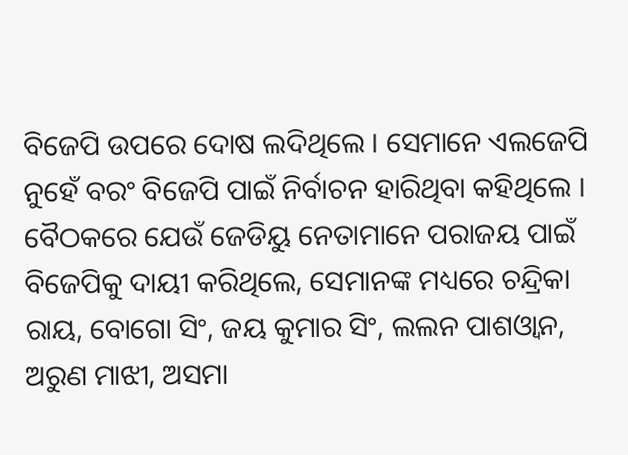ବିଜେପି ଉପରେ ଦୋଷ ଲଦିଥିଲେ । ସେମାନେ ଏଲଜେପି ନୁହେଁ ବରଂ ବିଜେପି ପାଇଁ ନିର୍ବାଚନ ହାରିଥିବା କହିଥିଲେ ।
ବୈଠକରେ ଯେଉଁ ଜେଡିୟୁ ନେତାମାନେ ପରାଜୟ ପାଇଁ ବିଜେପିକୁ ଦାୟୀ କରିଥିଲେ, ସେମାନଙ୍କ ମଧ୍ୟରେ ଚନ୍ଦ୍ରିକା ରାୟ, ବୋଗୋ ସିଂ, ଜୟ କୁମାର ସିଂ, ଲଲନ ପାଶଓ୍ୱାନ, ଅରୁଣ ମାଝୀ, ଅସମା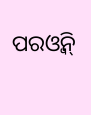ପରଓ୍ୱିନ୍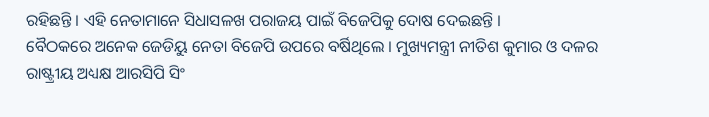ରହିଛନ୍ତି । ଏହି ନେତାମାନେ ସିଧାସଳଖ ପରାଜୟ ପାଇଁ ବିଜେପିକୁ ଦୋଷ ଦେଇଛନ୍ତି ।
ବୈଠକରେ ଅନେକ ଜେଡିୟୁ ନେତା ବିଜେପି ଉପରେ ବର୍ଷିଥିଲେ । ମୁଖ୍ୟମନ୍ତ୍ରୀ ନୀତିଶ କୁମାର ଓ ଦଳର ରାଷ୍ଟ୍ରୀୟ ଅଧ୍ୟକ୍ଷ ଆରସିପି ସିଂ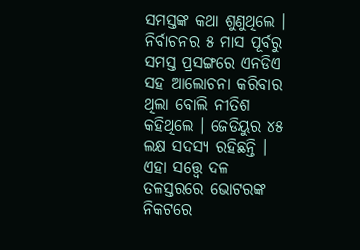ସମସ୍ତଙ୍କ କଥା ଶୁଣୁଥିଲେ । ନିର୍ବାଚନର ୫ ମାସ ପୂର୍ବରୁ ସମସ୍ତ ପ୍ରସଙ୍ଗରେ ଏନଡିଏ ସହ ଆଲୋଚନା କରିବାର ଥିଲା ବୋଲି ନୀତିଶ କହିଥିଲେ । ଜେଡିୟୁର ୪୫ ଲକ୍ଷ ସଦସ୍ୟ ରହିଛନ୍ତି । ଏହା ସତ୍ତ୍ୱେ ଦଳ ତଳସ୍ତରରେ ଭୋଟରଙ୍କ ନିକଟରେ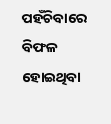ପହଁଚିବାରେ ବିଫଳ ହୋଇଥିବା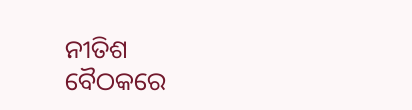ନୀତିଶ ବୈଠକରେ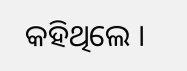କହିଥିଲେ ।